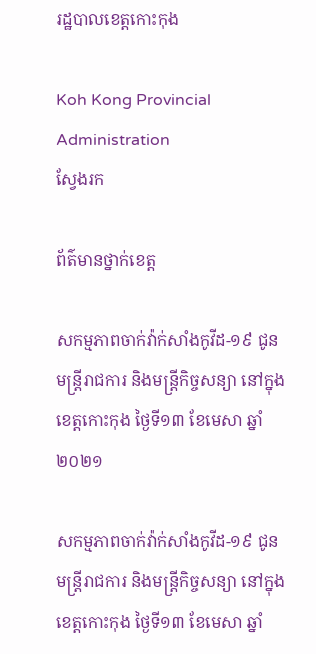រដ្ឋបាលខេត្តកោះកុង

Koh Kong Provincial Administration
ស្វែងរក

ព័ត៌មានថ្នាក់ខេត្ត

សកម្មភាពចាក់វ៉ាក់សាំងកូវីដ-១៩ ជូនមន្ត្រីរាជការ និងមន្ត្រីកិច្ចសន្យា នៅក្នុងខេត្តកោះកុង ថ្ងៃទី១៣ ខែមេសា ឆ្នាំ២០២១

សកម្មភាពចាក់វ៉ាក់សាំងកូវីដ-១៩ ជូនមន្ត្រីរាជការ និងមន្ត្រីកិច្ចសន្យា នៅក្នុងខេត្តកោះកុង ថ្ងៃទី១៣ ខែមេសា ឆ្នាំ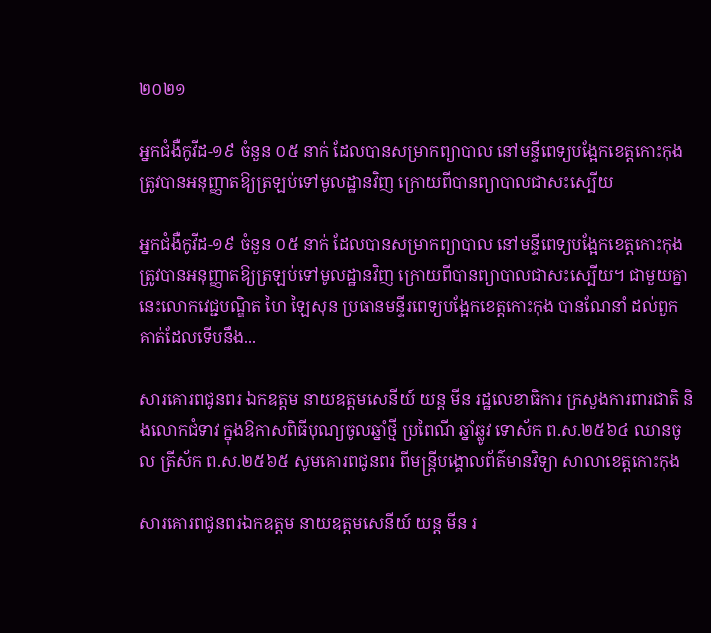២០២១

អ្នកជំងឺកូវីដ-១៩ ចំនួន ០៥ នាក់ ដែលបានសម្រាកព្យាបាល នៅមន្ទីពេទ្យបង្អែកខេត្តកោះកុង ត្រូវបានអនុញ្ញាតឱ្យត្រឡប់ទៅមូលដ្ឋានវិញ ក្រោយពីបានព្យាបាលជាសះស្បើយ

អ្នកជំងឺកូវីដ-១៩ ចំនួន ០៥ នាក់ ដែលបានសម្រាកព្យាបាល នៅមន្ទីពេទ្យបង្អែកខេត្តកោះកុង ត្រូវបានអនុញ្ញាតឱ្យត្រឡប់ទៅមូលដ្ឋានវិញ ក្រោយពីបានព្យាបាលជាសះស្បើយ។ ជាមួយគ្នានេះលោកវេជ្ជបណ្ឌិត ហៃ ឡៃសុន ប្រធានមន្ទីរពេទ្យបង្អែកខេត្តកោះកុង បានណែនាំ ដល់ពួកគាត់ដែលទើបនឹង...

សារគោរពជូនពរ ឯកឧត្តម នាយឧត្ដមសេនីយ៍ យន្ត មីន រដ្ឋលេខាធិការ ក្រសួងការពារជាតិ និងលោកជំទាវ ក្នុងឱកាសពិធីបុណ្យចូលឆ្នាំថ្មី ប្រពៃណី ឆ្នាំឆ្លូវ ទោស័ក ព.ស.២៥៦៤ ឈានចូល ត្រីស័ក ព.ស.២៥៦៥ សូមគោរពជូនពរ ពីមន្ត្រីបង្គោលព័ត៌មានវិទ្យា សាលាខេត្តកោះកុង

សារគោរពជូនពរឯកឧត្តម នាយឧត្ដមសេនីយ៍ យន្ត មីន រ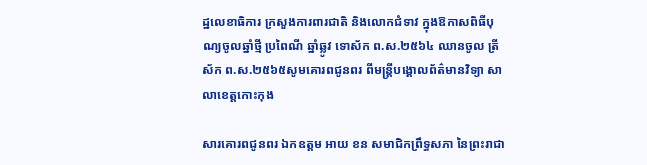ដ្ឋលេខាធិការ ក្រសួងការពារជាតិ និងលោកជំទាវ ក្នុងឱកាសពិធីបុណ្យចូលឆ្នាំថ្មី ប្រពៃណី ឆ្នាំឆ្លូវ ទោស័ក ព.ស.២៥៦៤ ឈានចូល ត្រីស័ក ព.ស.២៥៦៥សូមគោរពជូនពរ ពីមន្ត្រីបង្គោលព័ត៌មានវិទ្យា សាលាខេត្តកោះកុង

សារគោរពជូនពរ ឯកឧត្តម អាយ ខន សមាជិកព្រឹទ្ធសភា នៃព្រះរាជា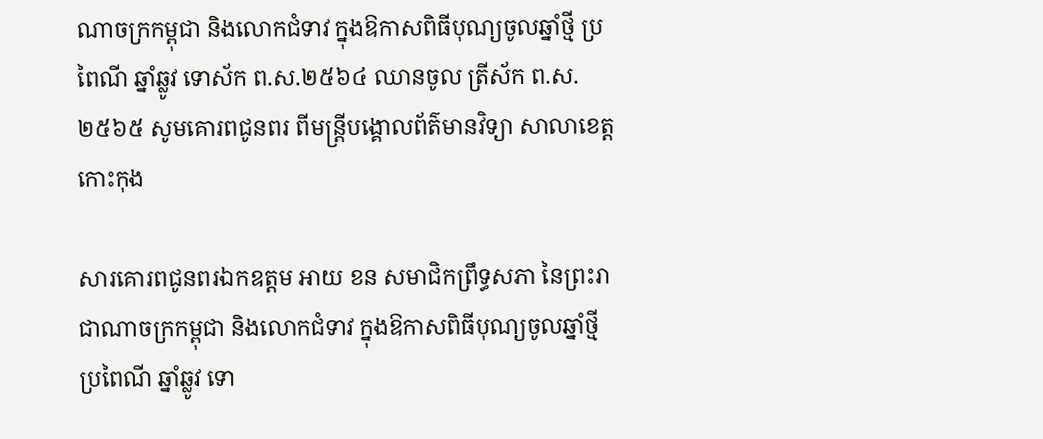ណាចក្រកម្ពុជា និងលោកជំទាវ ក្នុងឱកាសពិធីបុណ្យចូលឆ្នាំថ្មី ប្រពៃណី ឆ្នាំឆ្លូវ ទោស័ក ព.ស.២៥៦៤ ឈានចូល ត្រីស័ក ព.ស.២៥៦៥ សូមគោរពជូនពរ ពីមន្ត្រីបង្គោលព័ត៌មានវិទ្យា សាលាខេត្តកោះកុង

សារគោរពជូនពរឯកឧត្តម អាយ ខន សមាជិកព្រឹទ្ធសភា នៃព្រះរាជាណាចក្រកម្ពុជា និងលោកជំទាវ ក្នុងឱកាសពិធីបុណ្យចូលឆ្នាំថ្មី ប្រពៃណី ឆ្នាំឆ្លូវ ទោ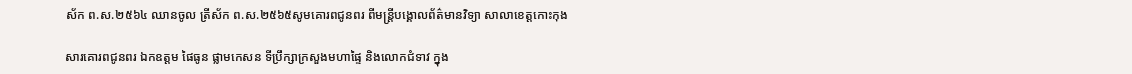ស័ក ព.ស.២៥៦៤ ឈានចូល ត្រីស័ក ព.ស.២៥៦៥សូមគោរពជូនពរ ពីមន្ត្រីបង្គោលព័ត៌មានវិទ្យា សាលាខេត្តកោះកុង

សារគោរពជូនពរ ឯកឧត្តម ផៃធូន ផ្លាមកេសន ទីប្រឹក្សាក្រសួងមហាផ្ទៃ និងលោកជំទាវ ក្នុង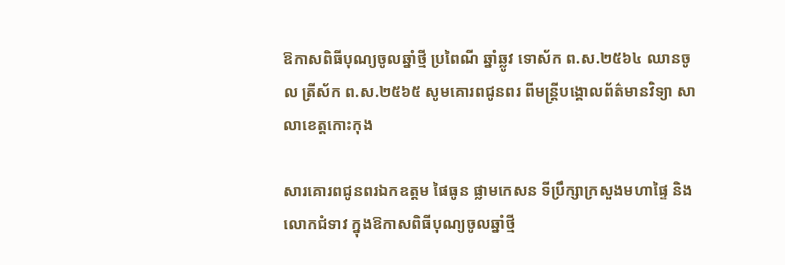ឱកាសពិធីបុណ្យចូលឆ្នាំថ្មី ប្រពៃណី ឆ្នាំឆ្លូវ ទោស័ក ព.ស.២៥៦៤ ឈានចូល ត្រីស័ក ព.ស.២៥៦៥ សូមគោរពជូនពរ ពីមន្ត្រីបង្គោលព័ត៌មានវិទ្យា សាលាខេត្តកោះកុង

សារគោរពជូនពរឯកឧត្តម ផៃធូន ផ្លាមកេសន ទីប្រឹក្សាក្រសួងមហាផ្ទៃ និងលោកជំទាវ ក្នុងឱកាសពិធីបុណ្យចូលឆ្នាំថ្មី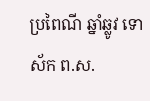ប្រពៃណី ឆ្នាំឆ្លូវ ទោស័ក ព.ស.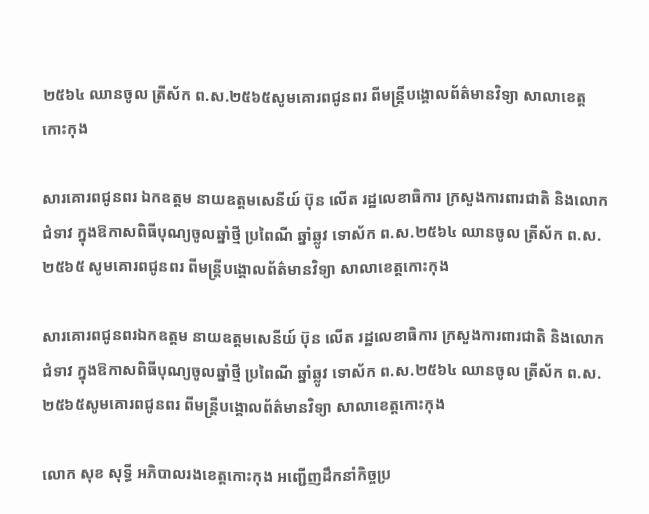២៥៦៤ ឈានចូល ត្រីស័ក ព.ស.២៥៦៥សូមគោរពជូនពរ ពីមន្ត្រីបង្គោលព័ត៌មានវិទ្យា សាលាខេត្តកោះកុង

សារគោរពជូនពរ ឯកឧត្តម នាយឧត្ដមសេនីយ៍ ប៊ុន លើត រដ្ឋលេខាធិការ ក្រសួងការពារជាតិ និងលោកជំទាវ ក្នុងឱកាសពិធីបុណ្យចូលឆ្នាំថ្មី ប្រពៃណី ឆ្នាំឆ្លូវ ទោស័ក ព.ស.២៥៦៤ ឈានចូល ត្រីស័ក ព.ស.២៥៦៥ សូមគោរពជូនពរ ពីមន្ត្រីបង្គោលព័ត៌មានវិទ្យា សាលាខេត្តកោះកុង

សារគោរពជូនពរឯកឧត្តម នាយឧត្ដមសេនីយ៍ ប៊ុន លើត រដ្ឋលេខាធិការ ក្រសួងការពារជាតិ និងលោកជំទាវ ក្នុងឱកាសពិធីបុណ្យចូលឆ្នាំថ្មី ប្រពៃណី ឆ្នាំឆ្លូវ ទោស័ក ព.ស.២៥៦៤ ឈានចូល ត្រីស័ក ព.ស.២៥៦៥សូមគោរពជូនពរ ពីមន្ត្រីបង្គោលព័ត៌មានវិទ្យា សាលាខេត្តកោះកុង

លោក សុខ សុទ្ធី អភិបាលរងខេត្តកោះកុង អញ្ជើញដឹកនាំកិច្ចប្រ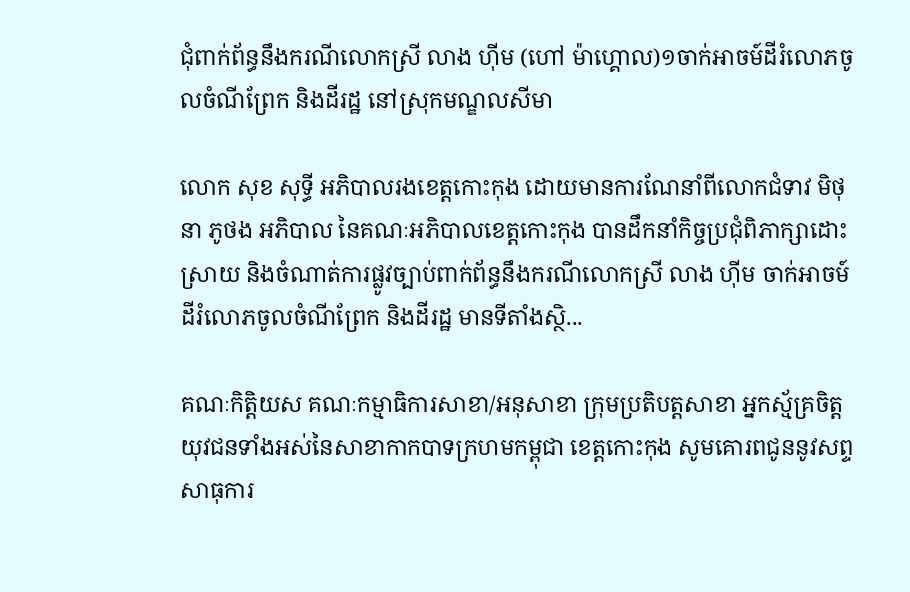ជុំពាក់ព័ន្ធនឹងករណីលោកស្រី លាង ហ៊ីម (ហៅ ម៉ាហ្គោល)១ចាក់អាចម៍ដីរំលោភចូលចំណីព្រែក និងដីរដ្ឋ នៅស្រុកមណ្ឌលសីមា

លោក សុខ សុទ្ធី អភិបាលរងខេត្តកោះកុង ដោយមានការណែនាំពីលោកជំទាវ មិថុនា ភូថង អភិបាល នៃគណៈអភិបាលខេត្តកោះកុង បានដឹកនាំកិច្ចប្រជុំពិភាក្សាដោះស្រាយ និងចំណាត់ការផ្លូវច្បាប់ពាក់ព័ន្ធនឹងករណីលោកស្រី លាង ហ៊ីម ចាក់អាចម៍ដីរំលោភចូលចំណីព្រែក និងដីរដ្ឋ មានទីតាំងស្ថិ...

គណៈកិត្តិយស គណៈកម្មាធិការសាខា/អនុសាខា ក្រុមប្រតិបត្តសាខា អ្នកស្ម័គ្រចិត្ត យុវជនទាំងអស់នៃសាខាកាកបាទក្រហមកម្ពុជា ខេត្តកោះកុង សូមគោរពជូននូវសព្ទសាធុការ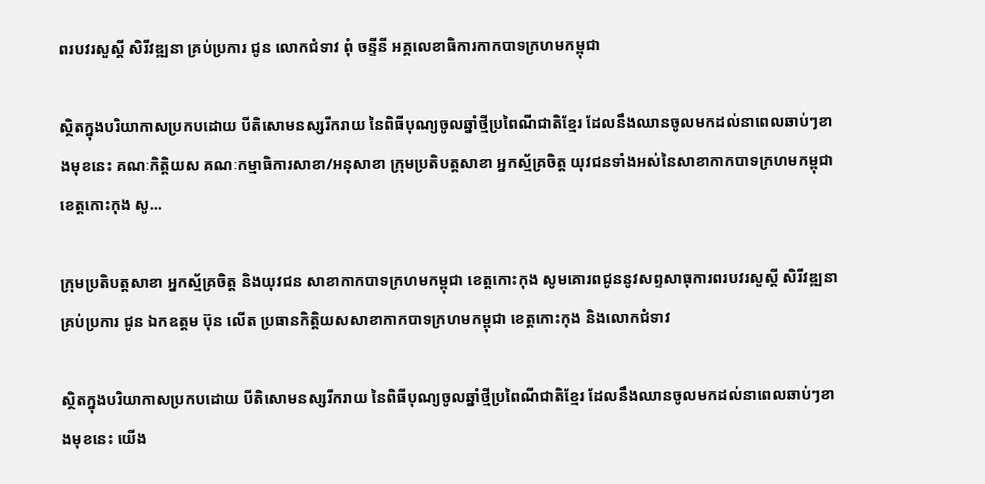ពរបវរសួស្តី សិរីវឌ្ឍនា គ្រប់ប្រការ ជូន លោកជំទាវ ពុំ ចន្ទីនី អគ្គលេខាធិការកាកបាទក្រហមកម្ពុជា

ស្ថិតក្នុងបរិយាកាសប្រកបដោយ បីតិសោមនស្សរីករាយ នៃពិធីបុណ្យចូលឆ្នាំថ្មីប្រពៃណីជាតិខ្មែរ ដែលនឹងឈានចូលមកដល់នាពេលឆាប់ៗខាងមុខនេះ គណៈកិត្តិយស គណៈកម្មាធិការសាខា/អនុសាខា ក្រុមប្រតិបត្តសាខា អ្នកស្ម័គ្រចិត្ត យុវជនទាំងអស់នៃសាខាកាកបាទក្រហមកម្ពុជា ខេត្តកោះកុង សូ...

ក្រុមប្រតិបត្តសាខា អ្នកស្ម័គ្រចិត្ត និងយុវជន សាខាកាកបាទក្រហមកម្ពុជា ខេត្តកោះកុង សូមគោរពជូននូវសព្ទសាធុការពរបវរសួស្តី សិរីវឌ្ឍនា គ្រប់ប្រការ ជូន ឯកឧត្តម ប៊ុន លើត ប្រធានកិត្តិយសសាខាកាកបាទក្រហមកម្ពុជា ខេត្តកោះកុង និងលោកជំទាវ

ស្ថិតក្នុងបរិយាកាសប្រកបដោយ បីតិសោមនស្សរីករាយ នៃពិធីបុណ្យចូលឆ្នាំថ្មីប្រពៃណីជាតិខ្មែរ ដែលនឹងឈានចូលមកដល់នាពេលឆាប់ៗខាងមុខនេះ យើង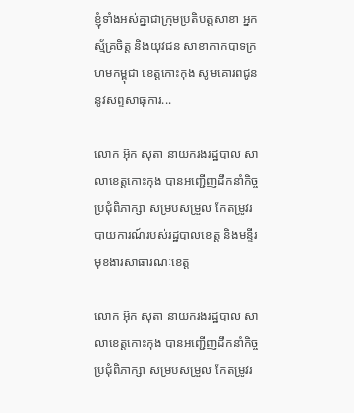ខ្ញុំទាំងអស់គ្នាជាក្រុមប្រតិបត្តសាខា អ្នកស្ម័គ្រចិត្ត និងយុវជន សាខាកាកបាទក្រហមកម្ពុជា ខេត្តកោះកុង សូមគោរពជូននូវសព្ទសាធុការ...

លោក អ៊ុក សុតា នាយករងរដ្ឋបាល សាលាខេត្តកោះកុង បានអញ្ជើញដឹកនាំកិច្ចប្រជុំពិភាក្សា សម្របសម្រួល កែតម្រូវរបាយការណ៍របស់រដ្ឋបាលខេត្ត និងមន្ទីរមុខងារសាធារណៈខេត្ត

លោក អ៊ុក សុតា នាយករងរដ្ឋបាល សាលាខេត្តកោះកុង បានអញ្ជើញដឹកនាំកិច្ចប្រជុំពិភាក្សា សម្របសម្រួល កែតម្រូវរ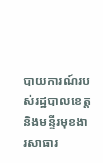បាយការណ៍របស់រដ្ឋបាលខេត្ត និងមន្ទីរមុខងារសាធារ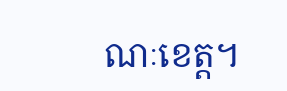ណៈខេត្ត។